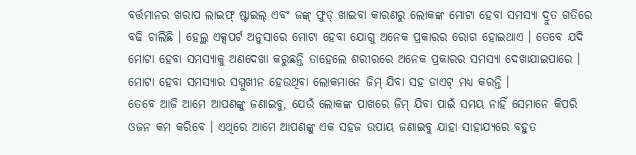ବର୍ତ୍ତମାନର ଖରାପ ଲାଇଫ୍ ଷ୍ଟାଇଲ୍ ଏବଂ ଜଙ୍କ୍ ଫୁଡ୍ ଖାଇବା କାରଣରୁ ଲୋକଙ୍କ ମୋଟା ହେବା ସମସ୍ୟା ଦ୍ରୁତ ଗତିରେ ବଢି ଚାଲିଛି । ହେଲ୍ଥ ଏକ୍ସପର୍ଟ ଅନୁସାରେ ମୋଟା ହେବା ଯୋଗୁ ଅନେକ ପ୍ରକାରର ରୋଗ ହୋଇଥାଏ । ତେବେ ଯଦି ମୋଟା ହେବା ସମସ୍ୟାକୁ ଅଣଦେଖା କରୁଛନ୍ତି ତାହେଲେ ଶରୀରରେ ଅନେକ ପ୍ରକାରର ସମସ୍ୟା ଦେଖାଯାଇପାରେ । ମୋଟା ହେବା ସମସ୍ୟାର ସମ୍ମୁଖୀନ ହେଉଥିବା ଲୋକମାନେ ଜିମ୍ ଯିବା ସହ ଡାଏଟ୍ ମଧ୍ୟ କରନ୍ତି ।
ତେବେ ଆଜି ଆମେ ଆପଣଙ୍କୁ ଜଣାଇବୁ, ଯେଉଁ ଲୋକଙ୍କ ପାଖରେ ଜିମ୍ ଯିବା ପାଇଁ ସମୟ ନାହିଁ ସେମାନେ କିପରି ଓଜନ କମ କରିବେ । ଏଥିରେ ଆମେ ଆପଣଙ୍କୁ ଏକ ସହଜ ଉପାୟ ଜଣାଇବୁ ଯାହା ସାହାଯ୍ୟରେ ବହୁତ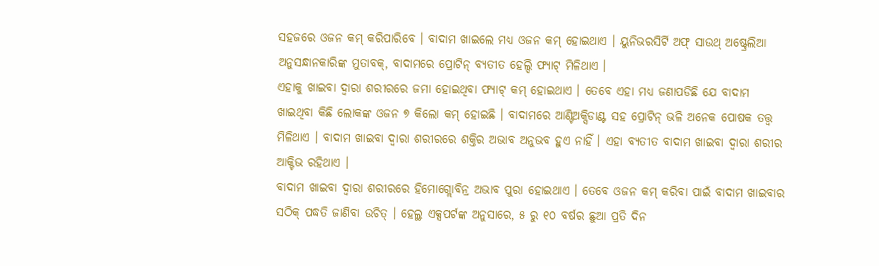ସହଜରେ ଓଜନ କମ୍ କରିପାରିବେ । ବାଦାମ ଖାଇଲେ ମଧ୍ୟ ଓଜନ କମ୍ ହୋଇଥାଏ । ୟୁନିଭରସିର୍ଟି ଅଫ୍ ସାଉଥ୍ ଅଷ୍ଟ୍ରେଲିଆ ଅନୁସନ୍ଧାନକାରିଙ୍କ ମୁତାବକ୍, ବାଦାମରେ ପ୍ରୋଟିନ୍ ବ୍ୟତୀତ ହେଲ୍ଦି ଫ୍ୟାଟ୍ ମିଳିଥାଏ ।
ଏହାକୁ ଖାଇବା ଦ୍ୱାରା ଶରୀରରେ ଜମା ହୋଇଥିବା ଫ୍ୟାଟ୍ କମ୍ ହୋଇଥାଏ । ତେବେ ଏହା ମଧ୍ୟ ଜଣାପଡିଛି ଯେ ବାଦାମ ଖାଇଥିବା କିଛି ଲୋକଙ୍କ ଓଜନ ୭ କିଲୋ କମ୍ ହୋଇଛି । ବାଦାମରେ ଆଣ୍ଟିଅକ୍ସିଡାଣ୍ଟ ସହ ପ୍ରୋଟିନ୍ ଭଳି ଅନେକ ପୋଷକ ତତ୍ତ୍ୱ ମିଳିଥାଏ । ବାଦାମ ଖାଇବା ଦ୍ୱାରା ଶରୀରରେ ଶକ୍ତିର ଅଭାବ ଅନୁଭବ ହୁଏ ନାହିଁ । ଏହା ବ୍ୟତୀତ ବାଦାମ ଖାଇବା ଦ୍ୱାରା ଶରୀର ଆକ୍ଟିଭ ରହିଥାଏ ।
ବାଦାମ ଖାଇବା ଦ୍ୱାରା ଶରୀରରେ ହିମୋଗ୍ଲୋବିନ୍ର ଅଭାବ ପୁରା ହୋଇଥାଏ । ତେବେ ଓଜନ କମ୍ କରିବା ପାଇଁ ବାଦାମ ଖାଇବାର ସଠିକ୍ ପଦ୍ଧତି ଜାଣିବା ଉଚିତ୍ । ହେଲ୍ଥ ଏକ୍ସପର୍ଟଙ୍କ ଅନୁସାରେ, ୫ ରୁ ୧୦ ବର୍ଷର ଛୁଆ ପ୍ରତି ଦିନ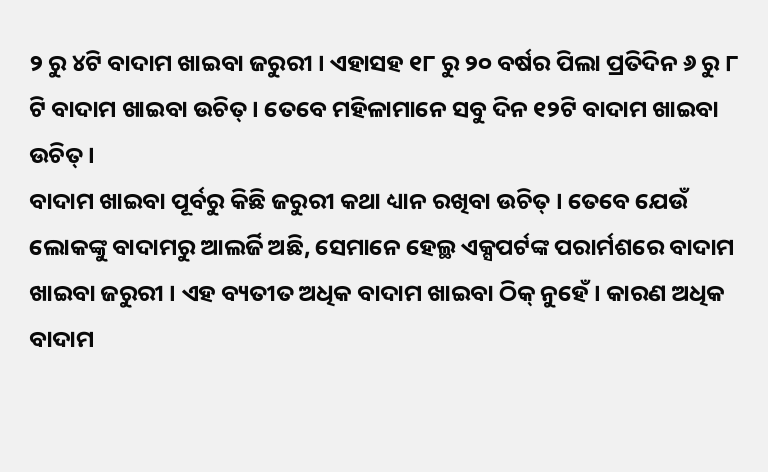୨ ରୁ ୪ଟି ବାଦାମ ଖାଇବା ଜରୁରୀ । ଏହାସହ ୧୮ ରୁ ୨୦ ବର୍ଷର ପିଲା ପ୍ରତିଦିନ ୬ ରୁ ୮ ଟି ବାଦାମ ଖାଇବା ଉଚିତ୍ । ତେବେ ମହିଳାମାନେ ସବୁ ଦିନ ୧୨ଟି ବାଦାମ ଖାଇବା ଉଚିତ୍ ।
ବାଦାମ ଖାଇବା ପୂର୍ବରୁ କିଛି ଜରୁରୀ କଥା ଧ୍ୟାନ ରଖିବା ଉଚିତ୍ । ତେବେ ଯେଉଁ ଲୋକଙ୍କୁ ବାଦାମରୁ ଆଲର୍ଜି ଅଛି, ସେମାନେ ହେଲ୍ଥ ଏକ୍ସପର୍ଟଙ୍କ ପରାର୍ମଶରେ ବାଦାମ ଖାଇବା ଜରୁରୀ । ଏହ ବ୍ୟତୀତ ଅଧିକ ବାଦାମ ଖାଇବା ଠିକ୍ ନୁହେଁ । କାରଣ ଅଧିକ ବାଦାମ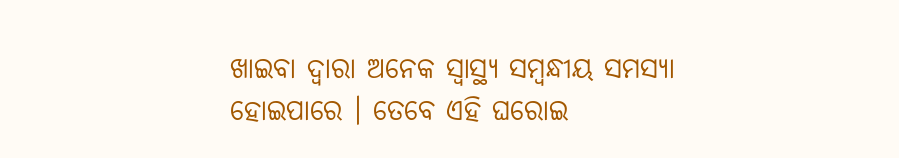ଖାଇବା ଦ୍ୱାରା ଅନେକ ସ୍ୱାସ୍ଥ୍ୟ ସମ୍ବନ୍ଧୀୟ ସମସ୍ୟା ହୋଇପାରେ । ତେବେ ଏହି ଘରୋଇ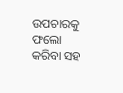ଉପଚାରକୁ ଫଲୋ କରିବା ସହ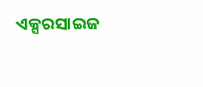ଏକ୍ସରସାଇଜ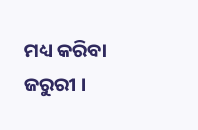ମଧ୍ୟ କରିବା ଜରୁରୀ ।